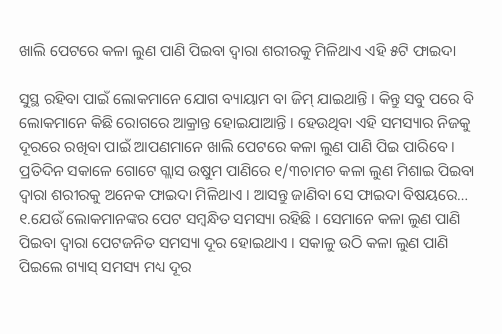ଖାଲି ପେଟରେ କଳା ଲୁଣ ପାଣି ପିଇବା ଦ୍ୱାରା ଶରୀରକୁ ମିଳିଥାଏ ଏହି ୫ଟି ଫାଇଦା

ସୁସ୍ଥ ରହିବା ପାଇଁ ଲୋକମାନେ ଯୋଗ ବ୍ୟାୟାମ ବା ଜିମ୍‌ ଯାଇଥାନ୍ତି । କିନ୍ତୁ ସବୁ ପରେ ବି ଲୋକମାନେ କିଛି ରୋଗରେ ଆକ୍ରାନ୍ତ ହୋଇଯାଆନ୍ତି । ହେଉଥିବା ଏହି ସମସ୍ୟାର ନିଜକୁ ଦୂରରେ ରଖିବା ପାଇଁ ଆପଣମାନେ ଖାଲି ପେଟରେ କଳା ଲୁଣ ପାଣି ପିଇ ପାରିବେ । ପ୍ରତିଦିନ ସକାଳେ ଗୋଟେ ଗ୍ଲାସ ଉଷୁମ ପାଣିରେ ୧/୩ଚାମଚ କଳା ଲୁଣ ମିଶାଇ ପିଇବା ଦ୍ୱାରା ଶରୀରକୁ ଅନେକ ଫାଇଦା ମିଳିଥାଏ । ଆସନ୍ତୁ ଜାଣିବା ସେ ଫାଇଦା ବିଷୟରେ…
୧.ଯେଉଁ ଲୋକମାନଙ୍କର ପେଟ ସମ୍ବନ୍ଧିତ ସମସ୍ୟା ରହିଛି । ସେମାନେ କଳା ଲୁଣ ପାଣି ପିଇବା ଦ୍ୱାରା ପେଟଜନିତ ସମସ୍ୟା ଦୂର ହୋଇଥାଏ । ସକାଳୁ ଉଠି କଳା ଲୁଣ ପାଣି ପିଇଲେ ଗ୍ୟାସ୍‌ ସମସ୍ୟ ମଧ୍ୟ ଦୂର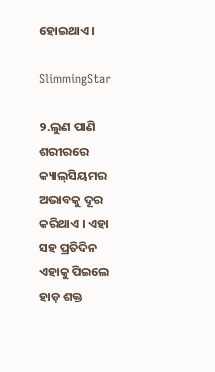ହୋଇଥାଏ ।

SlimmingStar

୨.ଲୁଣ ପାଣି ଶରୀରରେ କ୍ୟାଲ୍‌ସିୟମର ଅଭାବକୁ ଦୂର କରିଥାଏ । ଏହା ସହ ପ୍ରତିଦିନ ଏହାକୁ ପିଇଲେ ହାଡ଼ ଶକ୍ତ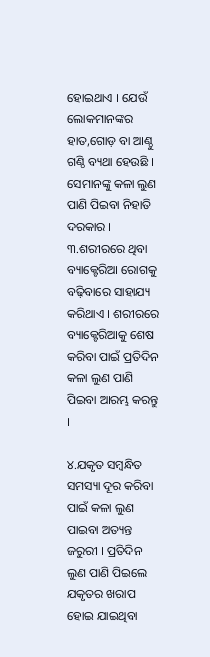ହୋଇଥାଏ । ଯେଉଁ ଲୋକମାନଙ୍କର ହାତ,ଗୋଡ଼ ବା ଆଣ୍ଠୁ ଗଣ୍ଠି ବ୍ୟଥା ହେଉଛି । ସେମାନଙ୍କୁ କଳା ଲୁଣ ପାଣି ପିଇବା ନିହାତି ଦରକାର ।
୩.ଶରୀରରେ ଥିବା ବ୍ୟାକ୍ଟେରିଆ ରୋଗକୁ ବଢ଼ିବାରେ ସାହାଯ୍ୟ କରିଥାଏ । ଶରୀରରେ ବ୍ୟାକ୍ଟେରିଆକୁ ଶେଷ କରିବା ପାଇଁ ପ୍ରତିଦିନ କଳା ଲୁଣ ପାଣି ପିଇବା ଆରମ୍ଭ କରନ୍ତୁ ।

୪.ଯକୃତ ସମ୍ବନ୍ଧିତ ସମସ୍ୟା ଦୂର କରିବା ପାଇଁ କଳା ଲୁଣ ପାଇବା ଅତ୍ୟନ୍ତ ଜରୁରୀ । ପ୍ରତିଦିନ ଲୁଣ ପାଣି ପିଇଲେ ଯକୃତର ଖରାପ ହୋଇ ଯାଇଥିବା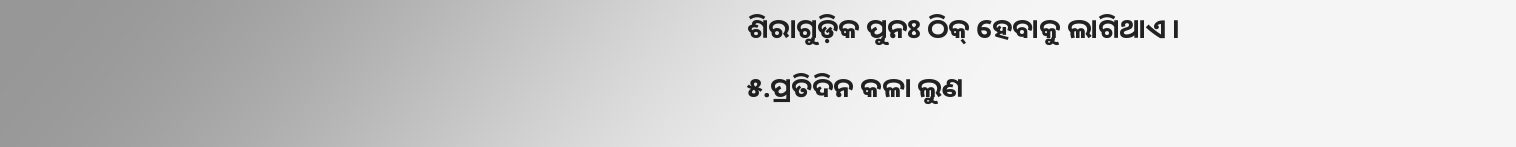ଶିରାଗୁଡ଼ିକ ପୁନଃ ଠିକ୍‌ ହେବାକୁ ଲାଗିଥାଏ ।
୫.ପ୍ରତିଦିନ କଳା ଲୁଣ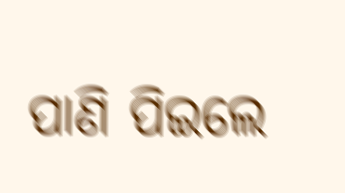ପାଣି ପିଇଲେ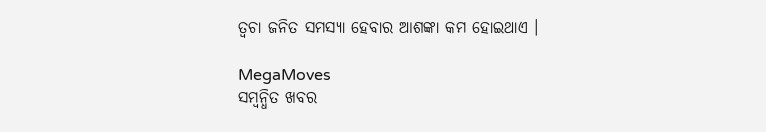ତ୍ୱଚା ଜନିତ ସମସ୍ୟା ହେବାର ଆଶଙ୍କା କମ ହୋଇଥାଏ ।

MegaMoves
ସମ୍ବନ୍ଧିତ ଖବର